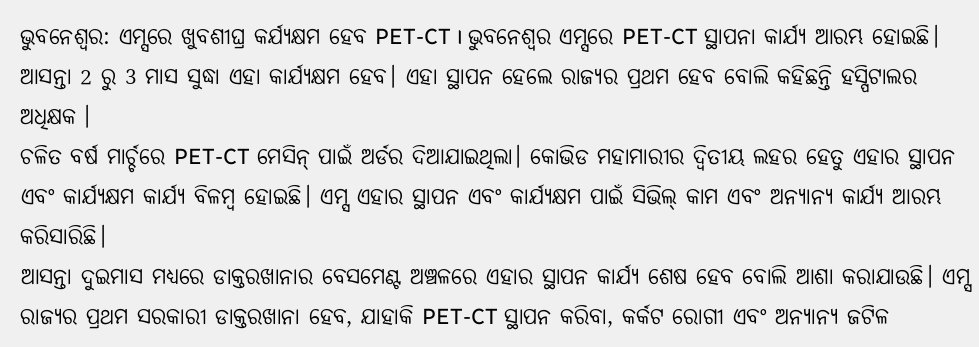ଭୁବନେଶ୍ବର: ଏମ୍ସରେ ଖୁବଶୀଘ୍ର କର୍ଯ୍ୟକ୍ଷମ ହେବ PET-CT । ଭୁବନେଶ୍ବର ଏମ୍ସରେ PET-CT ସ୍ଥାପନା କାର୍ଯ୍ୟ ଆରମ୍ଭ ହୋଇଛି। ଆସନ୍ତା 2 ରୁ 3 ମାସ ସୁଦ୍ଧା ଏହା କାର୍ଯ୍ୟକ୍ଷମ ହେବ। ଏହା ସ୍ଥାପନ ହେଲେ ରାଜ୍ୟର ପ୍ରଥମ ହେବ ବୋଲି କହିଛନ୍ତି ହସ୍ପିଟାଲର ଅଧିକ୍ଷକ ।
ଚଳିତ ବର୍ଷ ମାର୍ଚ୍ଚରେ PET-CT ମେସିନ୍ ପାଇଁ ଅର୍ଡର ଦିଆଯାଇଥିଲା। କୋଭିଡ ମହାମାରୀର ଦ୍ବିତୀୟ ଲହର ହେତୁ ଏହାର ସ୍ଥାପନ ଏବଂ କାର୍ଯ୍ୟକ୍ଷମ କାର୍ଯ୍ୟ ବିଳମ୍ବ ହୋଇଛି। ଏମ୍ସ ଏହାର ସ୍ଥାପନ ଏବଂ କାର୍ଯ୍ୟକ୍ଷମ ପାଇଁ ସିଭିଲ୍ କାମ ଏବଂ ଅନ୍ୟାନ୍ୟ କାର୍ଯ୍ୟ ଆରମ୍ଭ କରିସାରିଛି।
ଆସନ୍ତା ଦୁଇମାସ ମଧ୍ୟରେ ଡାକ୍ତରଖାନାର ବେସମେଣ୍ଟ ଅଞ୍ଚଳରେ ଏହାର ସ୍ଥାପନ କାର୍ଯ୍ୟ ଶେଷ ହେବ ବୋଲି ଆଶା କରାଯାଉଛି। ଏମ୍ସ ରାଜ୍ୟର ପ୍ରଥମ ସରକାରୀ ଡାକ୍ତରଖାନା ହେବ, ଯାହାକି PET-CT ସ୍ଥାପନ କରିବା, କର୍କଟ ରୋଗୀ ଏବଂ ଅନ୍ୟାନ୍ୟ ଜଟିଳ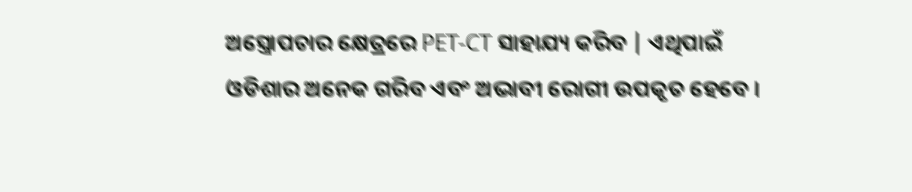ଅସ୍ତ୍ରୋପଚାର କ୍ଷେତ୍ରରେ PET-CT ସାହାଯ୍ୟ କରିବ | ଏଥିପାଇଁ ଓଡିଶାର ଅନେକ ଗରିବ ଏବଂ ଅଭାବୀ ରୋଗୀ ଉପକୃତ ହେବେ ।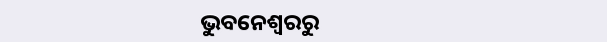ଭୁବନେଶ୍ବରରୁ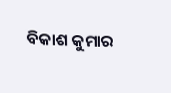ବିକାଶ କୁମାର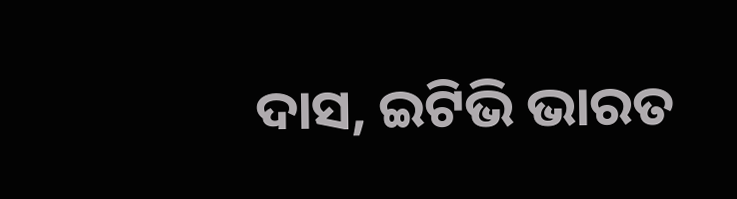ଦାସ, ଇଟିଭି ଭାରତ